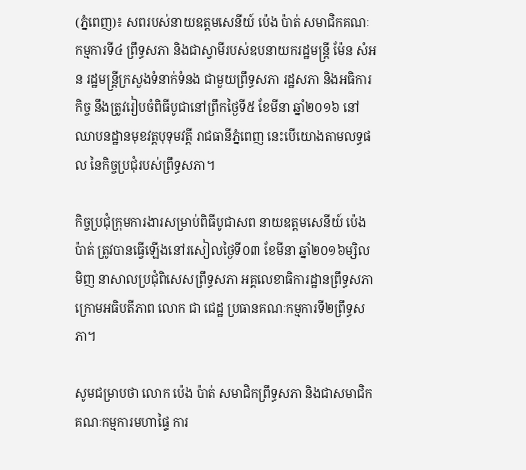(ភ្នំពេញ)៖ សពរបស់នាយឧត្តមសេនីយ៍ ប៉េង ប៉ាត់ សមាជិកគណៈកម្មការទី៤ ព្រឹទ្ធសភា និងជាស្វាមីរបស់ឧបនាយករដ្ឋមន្ត្រី ម៉ែន សំអន រដ្ឋមន្ត្រីក្រសួងទំនាក់ទំនង ជាមួយព្រឹទ្ធសភា រដ្ឋសភា និងអធិការកិច្ច នឹងត្រូវរៀបចំពិធីបូជានៅព្រឹកថ្ងៃទី៥ ខែមីនា ឆ្នាំ២០១៦ នៅឈាបនដ្ឋានមុខវត្តបុទុមវត្តី រាជធានីភ្នំពេញ នេះបើយោងតាមលទ្ធផល នៃកិច្ចប្រជុំរបស់ព្រឹទ្ធសភា។

កិច្ចប្រជុំក្រុមការងារសម្រាប់ពិធីបូជាសព នាយឧត្តមសេនីយ៍ ប៉េង ប៉ាត់ ត្រូវបានធ្វើឡើងនៅរសៀលថ្ងៃទី០៣ ខែមីនា ឆ្នាំ២០១៦ម្សិលមិញ នាសាលប្រជុំពិសេសព្រឹទ្ធសភា អគ្គលេខាធិការដ្ឋានព្រឹទ្ធសភា ក្រោមអធិបតីភាព លោក ជា ជេដ្ឋ ប្រធានគណៈកម្មការទី២ព្រឹទ្ធសភា។

សូមជម្រាបថា លោក ប៉េង ប៉ាត់ សមាជិកព្រឹទ្ធសភា និងជាសមាជិកគណៈកម្មការមហាផ្ទៃ ការ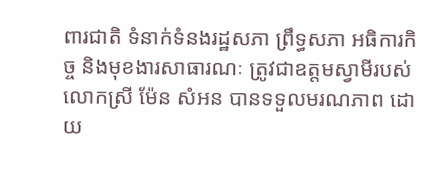ពារជាតិ ទំនាក់ទំនងរដ្ឋសភា ព្រឹទ្ធសភា អធិការកិច្ច និងមុខងារសាធារណៈ ត្រូវជាឧត្ដមស្វាមីរបស់លោកស្រី ម៉ែន សំអន បានទទួលមរណភាព ដោយ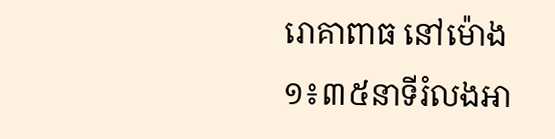រោគាពាធ នៅម៉ោង ១៖៣៥នាទីរំលងអា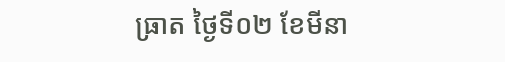ធ្រាត ថ្ងៃទី០២ ខែមីនា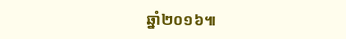ឆ្នាំ២០១៦៕